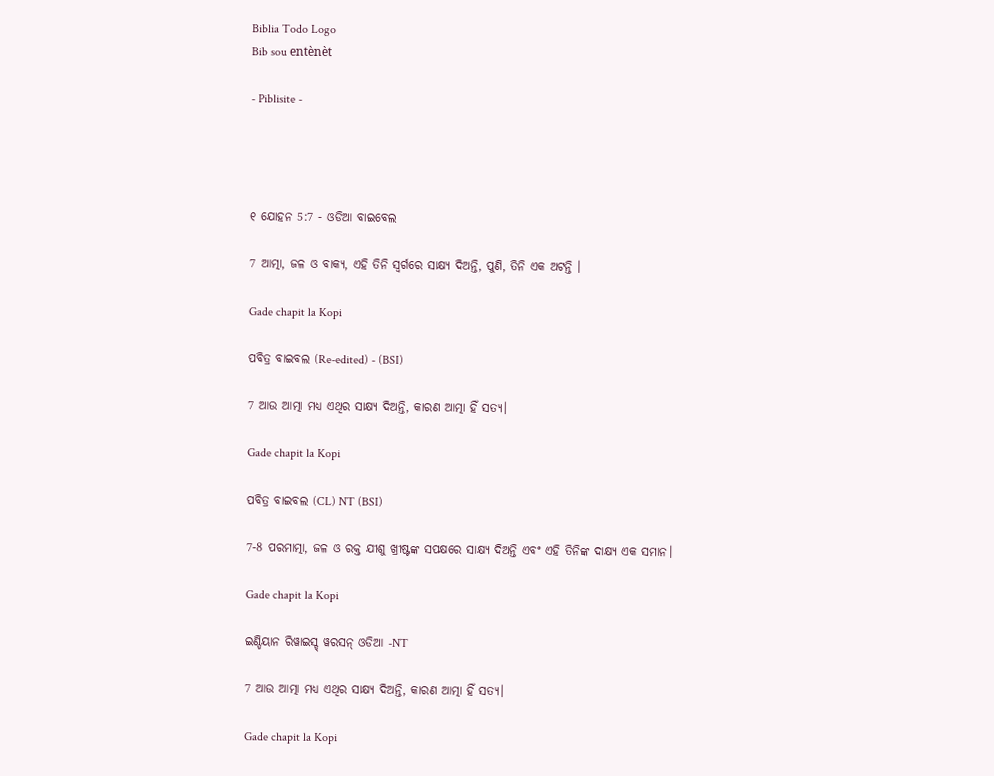Biblia Todo Logo
Bib sou entènèt

- Piblisite -




୧ ଯୋହନ 5:7 - ଓଡିଆ ବାଇବେଲ

7 ଆତ୍ମା, ଜଳ ଓ ବାକ୍ୟ, ଏହି ତିନି ସ୍ୱର୍ଗରେ ସାକ୍ଷ୍ୟ ଦିଅନ୍ତି, ପୁଣି, ତିନି ଏକ ଅଟନ୍ତି ।

Gade chapit la Kopi

ପବିତ୍ର ବାଇବଲ (Re-edited) - (BSI)

7 ଆଉ ଆତ୍ମା ମଧ୍ୟ ଏଥିର ସାକ୍ଷ୍ୟ ଦିଅନ୍ତି, କାରଣ ଆତ୍ମା ହିଁ ସତ୍ୟ।

Gade chapit la Kopi

ପବିତ୍ର ବାଇବଲ (CL) NT (BSI)

7-8 ପରମାତ୍ମା, ଜଳ ଓ ରକ୍ତ ଯୀଶୁ ଖ୍ରୀଷ୍ଟଙ୍କ ସପକ୍ଷରେ ସାକ୍ଷ୍ୟ ଦିଅନ୍ତି ଏବଂ ଏହି ତିନିଙ୍କ ଦାକ୍ଷ୍ୟ ଏକ ସମାନ।

Gade chapit la Kopi

ଇଣ୍ଡିୟାନ ରିୱାଇସ୍ଡ୍ ୱରସନ୍ ଓଡିଆ -NT

7 ଆଉ ଆତ୍ମା ମଧ୍ୟ ଏଥିର ସାକ୍ଷ୍ୟ ଦିଅନ୍ତି, କାରଣ ଆତ୍ମା ହିଁ ସତ୍ୟ।

Gade chapit la Kopi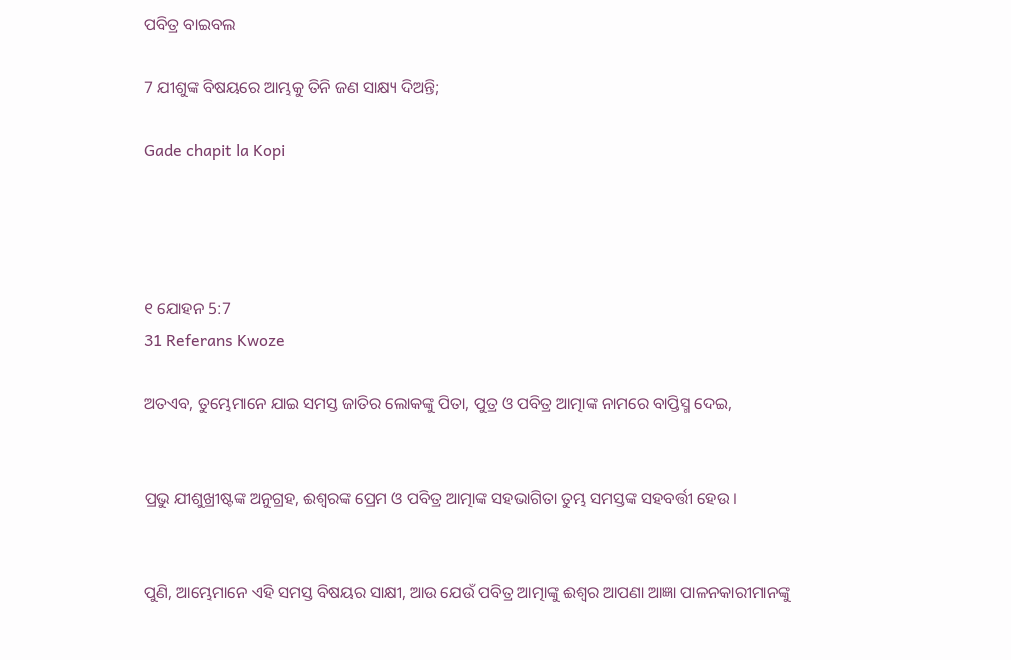ପବିତ୍ର ବାଇବଲ

7 ଯୀଶୁଙ୍କ ବିଷୟରେ ଆମ୍ଭକୁ ତିନି ଜଣ ସାକ୍ଷ୍ୟ ଦିଅନ୍ତି;

Gade chapit la Kopi




୧ ଯୋହନ 5:7
31 Referans Kwoze

ଅତଏବ, ତୁମ୍ଭେମାନେ ଯାଇ ସମସ୍ତ ଜାତିର ଲୋକଙ୍କୁ ପିତା, ପୁତ୍ର ଓ ପବିତ୍ର ଆତ୍ମାଙ୍କ ନାମରେ ବାପ୍ତିସ୍ମ ଦେଇ,


ପ୍ରଭୁ ଯୀଶୁଖ୍ରୀଷ୍ଟଙ୍କ ଅନୁଗ୍ରହ, ଈଶ୍ୱରଙ୍କ ପ୍ରେମ ଓ ପବିତ୍ର ଆତ୍ମାଙ୍କ ସହଭାଗିତା ତୁମ୍ଭ ସମସ୍ତଙ୍କ ସହବର୍ତ୍ତୀ ହେଉ ।


ପୁଣି, ଆମ୍ଭେମାନେ ଏହି ସମସ୍ତ ବିଷୟର ସାକ୍ଷୀ, ଆଉ ଯେଉଁ ପବିତ୍ର ଆତ୍ମାଙ୍କୁ ଈଶ୍ୱର ଆପଣା ଆଜ୍ଞା ପାଳନକାରୀମାନଙ୍କୁ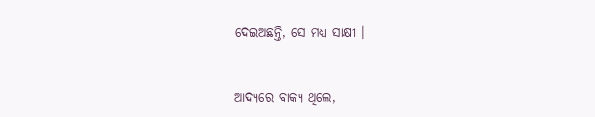ଦେଇଅଛନ୍ତି, ସେ ମଧ୍ୟ ସାକ୍ଷୀ ।


ଆଦ୍ୟରେ ବାକ୍ୟ ଥିଲେ,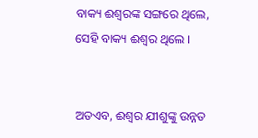ବାକ୍ୟ ଈଶ୍ୱରଙ୍କ ସଙ୍ଗରେ ଥିଲେ, ସେହି ବାକ୍ୟ ଈଶ୍ୱର ଥିଲେ ।


ଅତଏବ, ଈଶ୍ୱର ଯୀଶୁଙ୍କୁ ଉନ୍ନତ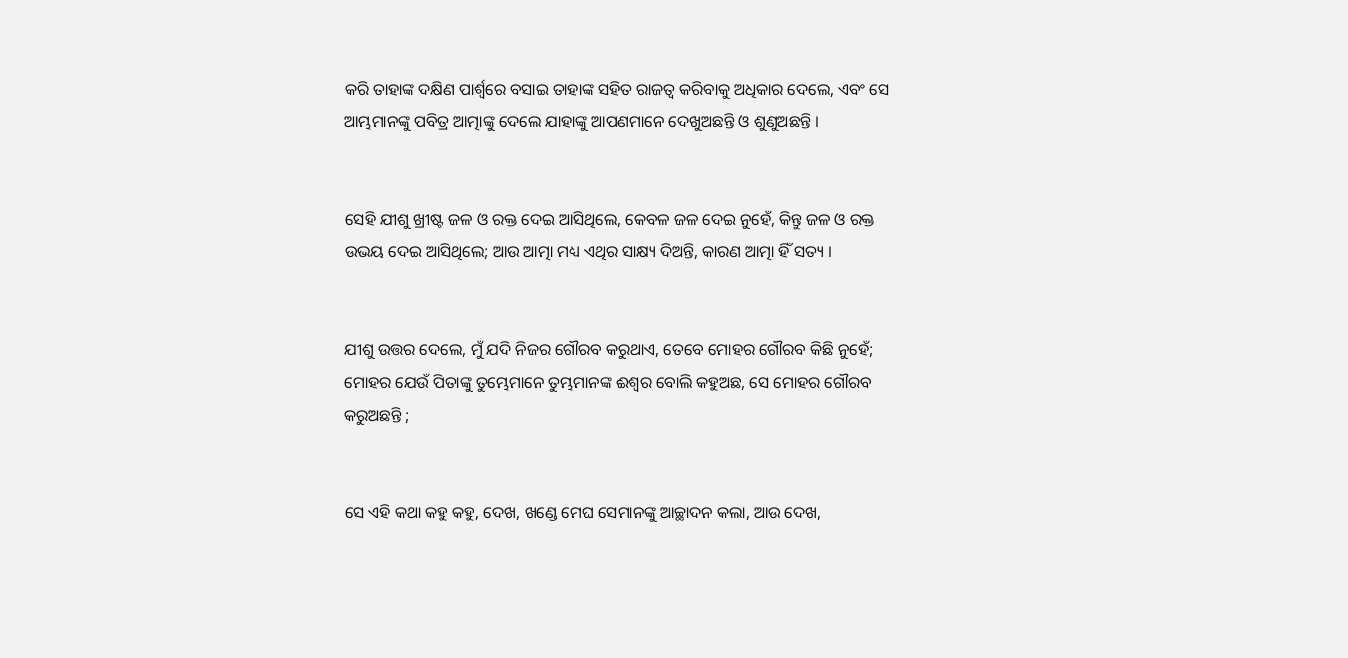କରି ତାହାଙ୍କ ଦକ୍ଷିଣ ପାର୍ଶ୍ୱରେ ବସାଇ ତାହାଙ୍କ ସହିତ ରାଜତ୍ୱ କରିବାକୁ ଅଧିକାର ଦେଲେ, ଏବଂ ସେ ଆମ୍ଭମାନଙ୍କୁ ପବିତ୍ର ଆତ୍ମାଙ୍କୁ ଦେଲେ ଯାହାଙ୍କୁ ଆପଣମାନେ ଦେଖୁଅଛନ୍ତି ଓ ଶୁଣୁଅଛନ୍ତି ।


ସେହି ଯୀଶୁ ଖ୍ରୀଷ୍ଟ ଜଳ ଓ ରକ୍ତ ଦେଇ ଆସିଥିଲେ, କେବଳ ଜଳ ଦେଇ ନୁହେଁ, କିନ୍ତୁ ଜଳ ଓ ରକ୍ତ ଉଭୟ ଦେଇ ଆସିଥିଲେ; ଆଉ ଆତ୍ମା ମଧ୍ୟ ଏଥିର ସାକ୍ଷ୍ୟ ଦିଅନ୍ତି, କାରଣ ଆତ୍ମା ହିଁ ସତ୍ୟ ।


ଯୀଶୁ ଉତ୍ତର ଦେଲେ, ମୁଁ ଯଦି ନିଜର ଗୌରବ କରୁଥାଏ, ତେବେ ମୋହର ଗୌରବ କିଛି ନୁହେଁ; ମୋହର ଯେଉଁ ପିତାଙ୍କୁ ତୁମ୍ଭେମାନେ ତୁମ୍ଭମାନଙ୍କ ଈଶ୍ୱର ବୋଲି କହୁଅଛ, ସେ ମୋହର ଗୌରବ କରୁଅଛନ୍ତି ;


ସେ ଏହି କଥା କହୁ କହୁ, ଦେଖ, ଖଣ୍ଡେ ମେଘ ସେମାନଙ୍କୁ ଆଚ୍ଛାଦନ କଲା, ଆଉ ଦେଖ,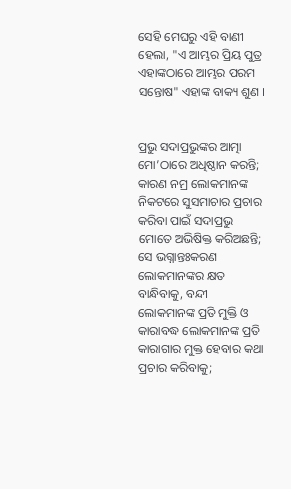ସେହି ମେଘରୁ ଏହି ବାଣୀ ହେଲା, "ଏ ଆମ୍ଭର ପ୍ରିୟ ପୁତ୍ର ଏହାଙ୍କଠାରେ ଆମ୍ଭର ପରମ ସନ୍ତୋଷ" ଏହାଙ୍କ ବାକ୍ୟ ଶୁଣ ।


ପ୍ରଭୁ ସଦାପ୍ରଭୁଙ୍କର ଆତ୍ମା ମୋ’ଠାରେ ଅଧିଷ୍ଠାନ କରନ୍ତି; କାରଣ ନମ୍ର ଲୋକମାନଙ୍କ ନିକଟରେ ସୁସମାଚାର ପ୍ରଚାର କରିବା ପାଇଁ ସଦାପ୍ରଭୁ ମୋତେ ଅଭିଷିକ୍ତ କରିଅଛନ୍ତି; ସେ ଭଗ୍ନାନ୍ତଃକରଣ ଲୋକମାନଙ୍କର କ୍ଷତ ବାନ୍ଧିବାକୁ, ବନ୍ଦୀ ଲୋକମାନଙ୍କ ପ୍ରତି ମୁକ୍ତି ଓ କାରାବଦ୍ଧ ଲୋକମାନଙ୍କ ପ୍ରତି କାରାଗାର ମୁକ୍ତ ହେବାର କଥା ପ୍ରଚାର କରିବାକୁ;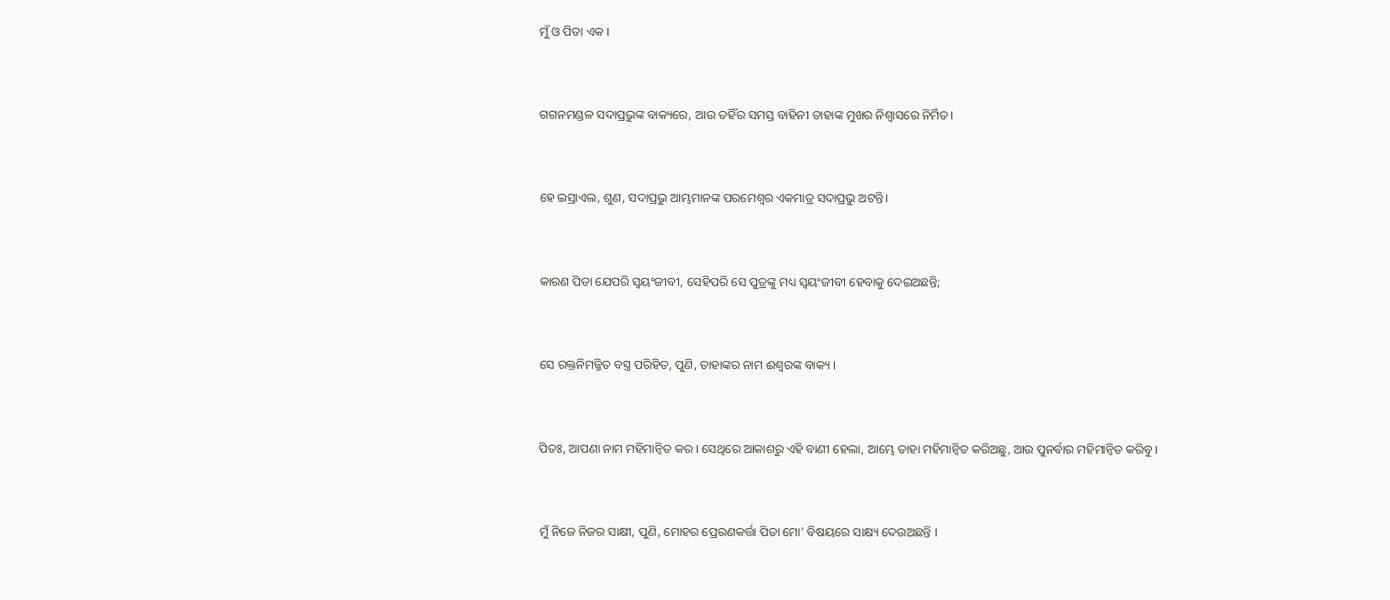ମୁଁ ଓ ପିତା ଏକ ।


ଗଗନମଣ୍ଡଳ ସଦାପ୍ରଭୁଙ୍କ ବାକ୍ୟରେ, ଆଉ ତହିଁର ସମସ୍ତ ବାହିନୀ ତାହାଙ୍କ ମୁଖର ନିଶ୍ୱାସରେ ନିର୍ମିତ।


ହେ ଇସ୍ରାଏଲ, ଶୁଣ, ସଦାପ୍ରଭୁ ଆମ୍ଭମାନଙ୍କ ପରମେଶ୍ୱର ଏକମାତ୍ର ସଦାପ୍ରଭୁ ଅଟନ୍ତି।


କାରଣ ପିତା ଯେପରି ସ୍ୱୟଂଜୀବୀ, ସେହିପରି ସେ ପୁତ୍ରଙ୍କୁ ମଧ୍ୟ ସ୍ୱୟଂଜୀବୀ ହେବାକୁ ଦେଇଅଛନ୍ତି;


ସେ ରକ୍ତନିମଜ୍ଜିତ ବସ୍ତ୍ର ପରିହିତ, ପୁଣି, ତାହାଙ୍କର ନାମ ଈଶ୍ୱରଙ୍କ ବାକ୍ୟ ।


ପିତଃ, ଆପଣା ନାମ ମହିମାନ୍ୱିତ କର । ସେଥିରେ ଆକାଶରୁ ଏହି ବାଣୀ ହେଲା, ଆମ୍ଭେ ତାହା ମହିମାନ୍ୱିତ କରିଅଛୁ, ଆଉ ପୁନର୍ବାର ମହିମାନ୍ୱିତ କରିବୁ ।


ମୁଁ ନିଜେ ନିଜର ସାକ୍ଷୀ, ପୁଣି, ମୋହର ପ୍ରେରଣକର୍ତ୍ତା ପିତା ମୋ' ବିଷୟରେ ସାକ୍ଷ୍ୟ ଦେଉଅଛନ୍ତି ।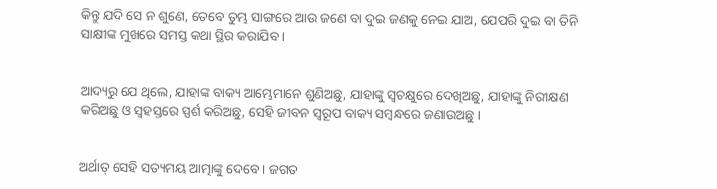କିନ୍ତୁ ଯଦି ସେ ନ ଶୁଣେ, ତେବେ ତୁମ୍ଭ ସାଙ୍ଗରେ ଆଉ ଜଣେ ବା ଦୁଇ ଜଣକୁ ନେଇ ଯାଅ, ଯେପରି ଦୁଇ ବା ତିନି ସାକ୍ଷୀଙ୍କ ମୁଖରେ ସମସ୍ତ କଥା ସ୍ଥିର କରାଯିବ ।


ଆଦ୍ୟରୁ ଯେ ଥିଲେ, ଯାହାଙ୍କ ବାକ୍ୟ ଆମ୍ଭେମାନେ ଶୁଣିଅଛୁ, ଯାହାଙ୍କୁ ସ୍ୱଚକ୍ଷୁରେ ଦେଖିଅଛୁ, ଯାହାଙ୍କୁ ନିରୀକ୍ଷଣ କରିଅଛୁ ଓ ସ୍ୱହସ୍ତରେ ସ୍ପର୍ଶ କରିଅଛୁ, ସେହି ଜୀବନ ସ୍ୱରୂପ ବାକ୍ୟ ସମ୍ବନ୍ଧରେ ଜଣାଉଅଛୁ ।


ଅର୍ଥାତ୍‍ ସେହି ସତ୍ୟମୟ ଆତ୍ମାଙ୍କୁ ଦେବେ । ଜଗତ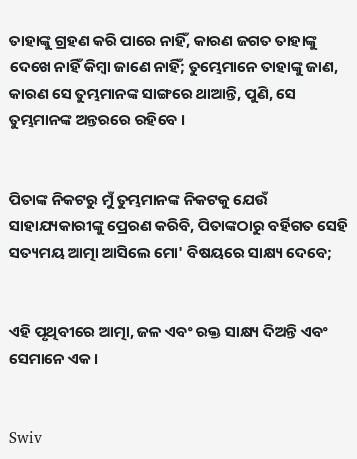ତାହାଙ୍କୁ ଗ୍ରହଣ କରି ପାରେ ନାହିଁ, କାରଣ ଜଗତ ତାହାଙ୍କୁ ଦେଖେ ନାହିଁ କିମ୍ବା ଜାଣେ ନାହିଁ; ତୁମ୍ଭେମାନେ ତାହାଙ୍କୁ ଜାଣ, କାରଣ ସେ ତୁମ୍ଭମାନଙ୍କ ସାଙ୍ଗରେ ଥାଆନ୍ତି, ପୁଣି, ସେ ତୁମ୍ଭମାନଙ୍କ ଅନ୍ତରରେ ରହିବେ ।


ପିତାଙ୍କ ନିକଟରୁ ମୁଁ ତୁମ୍ଭମାନଙ୍କ ନିକଟକୁ ଯେଉଁ ସାହାଯ୍ୟକାରୀଙ୍କୁ ପ୍ରେରଣ କରିବି, ପିତାଙ୍କଠାରୁ ବର୍ହିଗତ ସେହି ସତ୍ୟମୟ ଆତ୍ମା ଆସିଲେ ମୋ' ବିଷୟରେ ସାକ୍ଷ୍ୟ ଦେବେ;


ଏହି ପୃଥିବୀରେ ଆତ୍ମା, ଜଳ ଏବଂ ରକ୍ତ ସାକ୍ଷ୍ୟ ଦିଅନ୍ତି ଏବଂ ସେମାନେ ଏକ ।


Swiv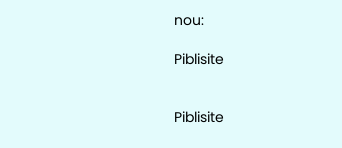nou:

Piblisite


Piblisite